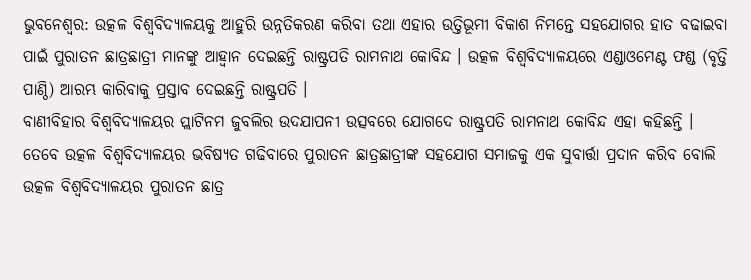ଭୁବନେଶ୍ୱର: ଉତ୍କଳ ବିଶ୍ଵବିଦ୍ୟାଳୟକୁ ଆହୁରି ଉନ୍ନତିକରଣ କରିବା ତଥା ଏହାର ଉତ୍ତିଭୂମୀ ବିକାଶ ନିମନ୍ତେ ସହଯୋଗର ହାତ ବଢାଇବା ପାଇଁ ପୁରାତନ ଛାତ୍ରଛାତ୍ରୀ ମାନଙ୍କୁ ଆହ୍ୱାନ ଦେଇଛନ୍ତି ରାଷ୍ଟ୍ରପତି ରାମନାଥ କୋବିନ୍ଦ । ଉତ୍କଳ ବିଶ୍ୱବିଦ୍ୟାଳୟରେ ଏଣ୍ଡାଓମେଣ୍ଟ ଫଣ୍ଡ (ବୃତ୍ତି ପାଣ୍ଠି) ଆରମ୍ଭ କାରିବାକୁ ପ୍ରସ୍ତାବ ଦେଇଛନ୍ତି ରାଷ୍ଟ୍ରପତି ।
ବାଣୀବିହାର ବିଶ୍ୱବିଦ୍ୟାଳୟର ପ୍ଲାଟିନମ ଜୁବଲିର ଉଦଯାପନୀ ଉତ୍ସବରେ ଯୋଗଦେ ରାଷ୍ଟ୍ରପତି ରାମନାଥ କୋବିନ୍ଦ ଏହା କହିଛନ୍ତି ।
ତେବେ ଉତ୍କଳ ବିଶ୍ଵବିଦ୍ୟାଳୟର ଭବିଷ୍ୟତ ଗଢିବାରେ ପୁରାତନ ଛାତ୍ରଛାତ୍ରୀଙ୍କ ସହଯୋଗ ସମାଜକୁ ଏକ ସୁବାର୍ତ୍ତା ପ୍ରଦାନ କରିବ ବୋଲି ଉତ୍କଳ ବିଶ୍ଵବିଦ୍ୟାଳୟର ପୁରାତନ ଛାତ୍ର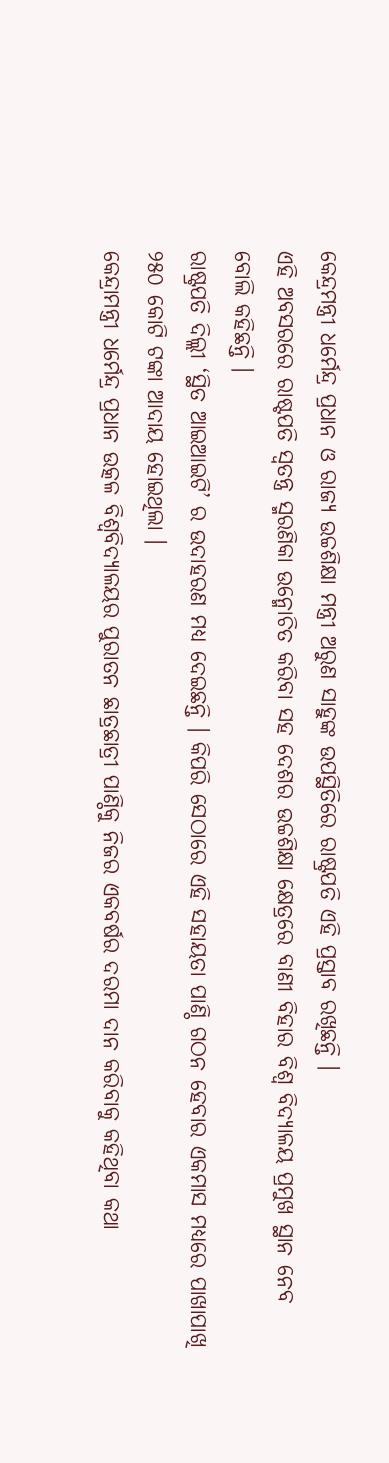କେନ୍ଦ୍ରମନ୍ତ୍ରୀ ଧର୍ମେନ୍ଦ୍ର ପ୍ରଧାନ ଓ ରାଜ୍ୟ ଉଚ୍ଚଶିକ୍ଷା ମନ୍ତ୍ରୀ ଅରୁଣ ସାହୁଙ୍କ ଉପସ୍ଥିତିରେ ରାଷ୍ଟ୍ରପତି ଏହି ପ୍ରସ୍ତାବ ରଖିଛନ୍ତି ।
ଏହି ଅବସରରେ ରାଷ୍ଟପତି ସ୍ୱତନ୍ତ୍ର ସ୍ମରଣିକା ଉନ୍ମୋଚିତ କରିବା ସହ ଦେଶର ଉଚ୍ଚଶିକ୍ଷା କ୍ଷେତ୍ରରେ ବାଣୀ ବିହାର ବିଶ୍ୱ ବିଦ୍ୟାଳୟ ପ୍ରମୁଖ ସ୍ଥାନ ନେବ ବୋଲି କହିଛନ୍ତି ।
ରାଷ୍ଟ୍ରପତି ଦିଲ୍ଲୀ ‘ସ୍ଥିତ ଆଇଆଇଟି’ ର ଉଦାହରଣ ମଧ୍ୟ ଦେଇଛନ୍ତି । କିପରି ସେଠାରେ ଏହି ସହାୟତା ପାଣ୍ଠି ଗଠନ ହେବାର ଏକମାସ ମଧ୍ୟରେ ପାଖାପାଖି ୨୫୦ କୋଟି ଟଙ୍କା ଆଦାୟ ହୋଇଥିଲା ।
କେନ୍ଦ୍ରାମନ୍ତ୍ରୀ ଧର୍ମେନ୍ଦ୍ର ପ୍ରଧାନ ଉତ୍କଳ ବିଶ୍ଵବିଦ୍ୟାଳୟର ପୁରାତନ ଛାତ୍ରଛାତ୍ରୀ ପାଣ୍ଠିକୁ ନିଜର ଏକବର୍ଷର ଦରମା ଦାନ କରିବାକୁ କହିଥିବା କଥା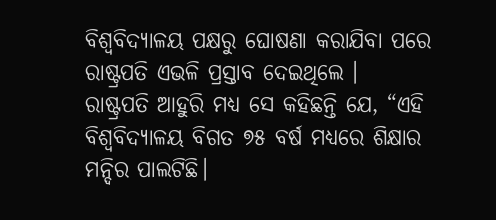ବିଶ୍ୱବିଦ୍ୟାଳୟ ପକ୍ଷରୁ ଘୋଷଣା କରାଯିବା ପରେ ରାଷ୍ଟ୍ରପତି ଏଭଳି ପ୍ରସ୍ତାବ ଦେଇଥିଲେ ।
ରାଷ୍ଟ୍ରପତି ଆହୁରି ମଧ୍ୟ ସେ କହିଛନ୍ତି ଯେ, “ଏହି ବିଶ୍ବବିଦ୍ୟାଳୟ ବିଗତ ୭୫ ବର୍ଷ ମଧ୍ୟରେ ଶିକ୍ଷାର ମନ୍ଦିର ପାଲଟିଛି।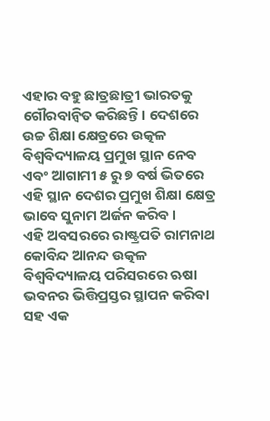ଏହାର ବହୁ ଛାତ୍ରଛାତ୍ରୀ ଭାରତକୁ ଗୌରବାନ୍ବିତ କରିଛନ୍ତି। ଦେଶରେ ଉଚ୍ଚ ଶିକ୍ଷା କ୍ଷେତ୍ରରେ ଉତ୍କଳ ବିଶ୍ୱବିଦ୍ୟାଳୟ ପ୍ରମୁଖ ସ୍ଥାନ ନେବ ଏବଂ ଆଗାମୀ ୫ ରୁ ୭ ବର୍ଷ ଭିତରେ ଏହି ସ୍ଥାନ ଦେଶର ପ୍ରମୁଖ ଶିକ୍ଷା କ୍ଷେତ୍ର ଭାବେ ସୁନାମ ଅର୍ଜନ କରିବ ।
ଏହି ଅବସରରେ ରାଷ୍ଟ୍ରପତି ରାମନାଥ କୋବିନ୍ଦ ଆନନ୍ଦ ଉତ୍କଳ ବିଶ୍ବବିଦ୍ୟାଳୟ ପରିସରରେ ଋଷା ଭବନର ଭିତ୍ତିପ୍ରସ୍ତର ସ୍ଥାପନ କରିବା ସହ ଏକ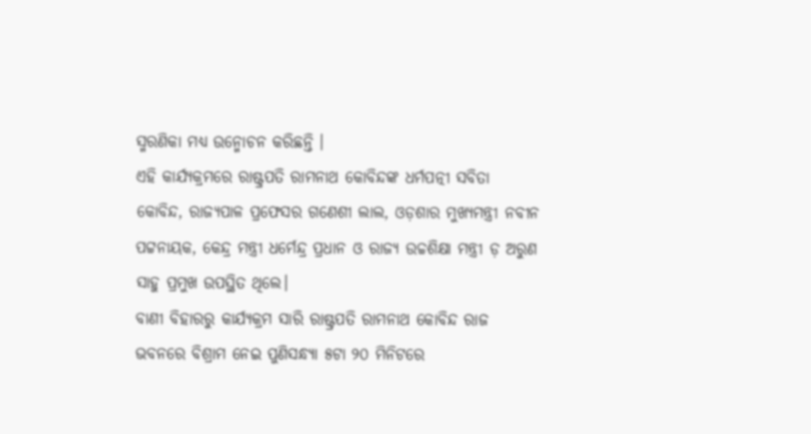ସ୍ମରଣିକା ମଧ୍ୟ ଉନ୍ମୋଚନ କରିଛନ୍ତି ।
ଏହି କାର୍ଯ୍ୟକ୍ରମରେ ରାଷ୍ଟ୍ରପତି ରାମନାଥ କୋବିନ୍ଦଙ୍କ ଧର୍ମପତ୍ନୀ ସବିତା କୋବିନ୍ଦ, ରାଜ୍ୟପାଳ ପ୍ରଫେସର ଗଣେଶୀ ଲାଲ, ଓଡ଼ଶାର ମୁଖ୍ୟମନ୍ତ୍ରୀ ନବୀନ ପଟ୍ଟନାୟକ, କେନ୍ଦ୍ର ମନ୍ତ୍ରୀ ଧର୍ମେନ୍ଦ୍ର ପ୍ରଧାନ ଓ ରାଜ୍ୟ ଉଚ୍ଚଶିକ୍ଷା ମନ୍ତ୍ରୀ ଡ଼ ଅରୁଣ ସାହୁ ପ୍ରମୁଖ ଉପସ୍ଥିତ ଥିଲେ।
ବାଣୀ ବିହାରରୁ କାର୍ଯ୍ୟକ୍ରମ ସାରି ରାଷ୍ଟ୍ରପତି ରାମନାଥ କୋବିନ୍ଦ ରାଜ ଭବନରେ ବିଶ୍ରାମ ନେଇ ପୁଣିସନ୍ଧ୍ୟା ୫ଟା ୨୦ ମିନିଟରେ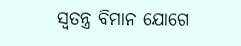ସ୍ୱତନ୍ତ୍ର ବିମାନ ଯୋଗେ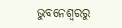ଭୁବନେଶ୍ୱରରୁ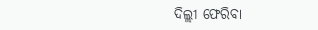ଦିଲ୍ଲୀ ଫେରିବା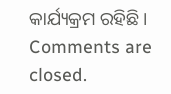କାର୍ଯ୍ୟକ୍ରମ ରହିଛି।
Comments are closed.